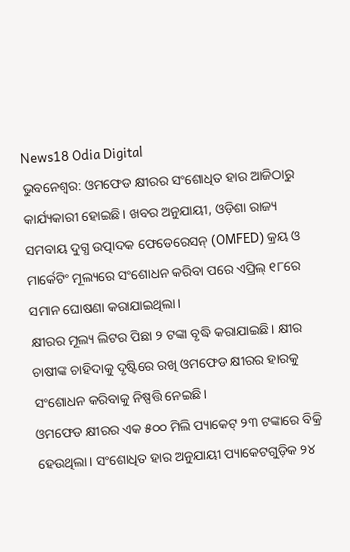News18 Odia Digital
ଭୁବନେଶ୍ବର: ଓମଫେଡ କ୍ଷୀରର ସଂଶୋଧିତ ହାର ଆଜିଠାରୁ କାର୍ଯ୍ୟକାରୀ ହୋଇଛି। ଖବର ଅନୁଯାୟୀ, ଓଡ଼ିଶା ରାଜ୍ୟ ସମବାୟ ଦୁଗ୍ଧ ଉତ୍ପାଦକ ଫେଡେରେସନ୍ (OMFED) କ୍ରୟ ଓ ମାର୍କେଟିଂ ମୂଲ୍ୟରେ ସଂଶୋଧନ କରିବା ପରେ ଏପ୍ରିଲ୍ ୧୮ରେ ସମାନ ଘୋଷଣା କରାଯାଇଥିଲା।
କ୍ଷୀରର ମୂଲ୍ୟ ଲିଟର ପିଛା ୨ ଟଙ୍କା ବୃଦ୍ଧି କରାଯାଇଛି। କ୍ଷୀର ଚାଷୀଙ୍କ ଚାହିଦାକୁ ଦୃଷ୍ଟିରେ ରଖି ଓମଫେଡ କ୍ଷୀରର ହାରକୁ ସଂଶୋଧନ କରିବାକୁ ନିଷ୍ପତ୍ତି ନେଇଛି।
ଓମଫେଡ କ୍ଷୀରର ଏକ ୫୦୦ ମିଲି ପ୍ୟାକେଟ୍ ୨୩ ଟଙ୍କାରେ ବିକ୍ରି ହେଉଥିଲା। ସଂଶୋଧିତ ହାର ଅନୁଯାୟୀ ପ୍ୟାକେଟଗୁଡ଼ିକ ୨୪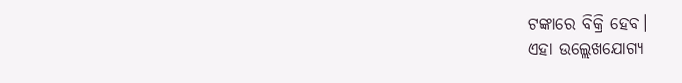ଟଙ୍କାରେ ବିକ୍ରି ହେବ।
ଏହା ଉଲ୍ଲେଖଯୋଗ୍ୟ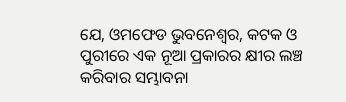ଯେ, ଓମଫେଡ ଭୁବନେଶ୍ୱର, କଟକ ଓ ପୁରୀରେ ଏକ ନୂଆ ପ୍ରକାରର କ୍ଷୀର ଲଞ୍ଚ କରିବାର ସମ୍ଭାବନା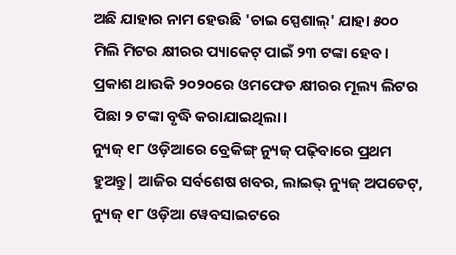ଅଛି ଯାହାର ନାମ ହେଉଛି 'ଚାଇ ସ୍ପେଶାଲ୍' ଯାହା ୫୦୦ ମିଲି ମିଟର କ୍ଷୀରର ପ୍ୟାକେଟ୍ ପାଇଁ ୨୩ ଟଙ୍କା ହେବ।
ପ୍ରକାଶ ଥାଉକି ୨୦୨୦ରେ ଓମଫେଡ କ୍ଷୀରର ମୂଲ୍ୟ ଲିଟର ପିଛା ୨ ଟଙ୍କା ବୃଦ୍ଧି କରାଯାଇଥିଲା।
ନ୍ୟୁଜ୍ ୧୮ ଓଡ଼ିଆରେ ବ୍ରେକିଙ୍ଗ୍ ନ୍ୟୁଜ୍ ପଢ଼ିବାରେ ପ୍ରଥମ ହୁଅନ୍ତୁ| ଆଜିର ସର୍ବଶେଷ ଖବର, ଲାଇଭ୍ ନ୍ୟୁଜ୍ ଅପଡେଟ୍, ନ୍ୟୁଜ୍ ୧୮ ଓଡ଼ିଆ ୱେବସାଇଟରେ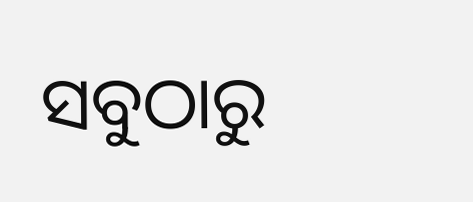ସବୁଠାରୁ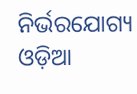ନିର୍ଭରଯୋଗ୍ୟ ଓଡ଼ିଆ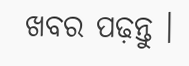ଖବର ପଢ଼ନ୍ତୁ ।